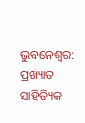ଭୁବନେଶ୍ବର: ପ୍ରଖ୍ୟାତ ସାହିତ୍ୟିକ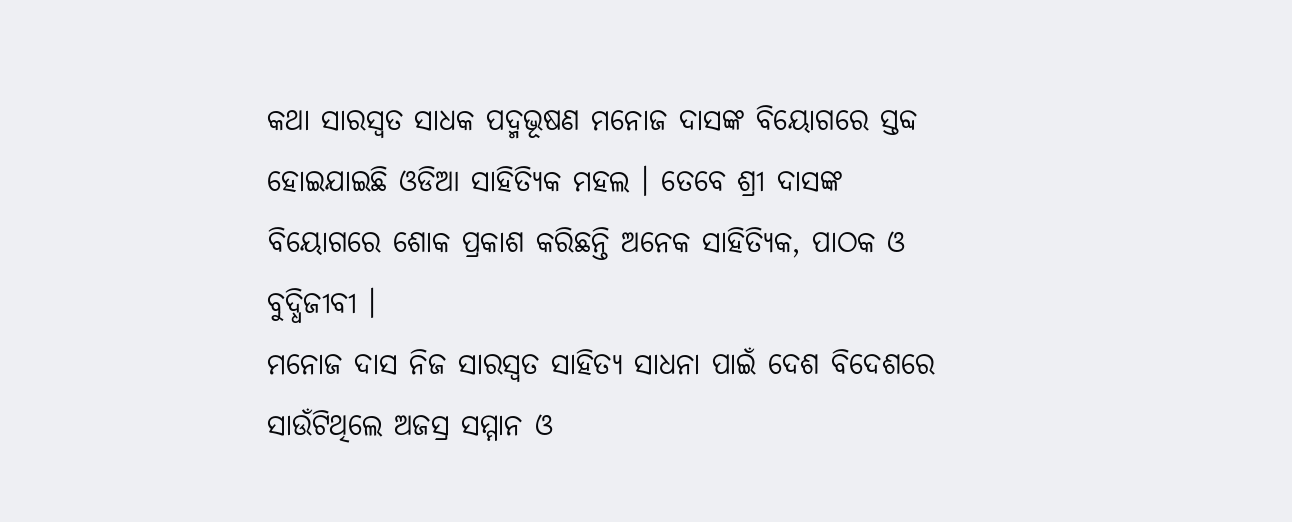କଥା ସାରସ୍ବତ ସାଧକ ପଦ୍ମଭୂଷଣ ମନୋଜ ଦାସଙ୍କ ବିୟୋଗରେ ସ୍ତବ୍ଦ ହୋଇଯାଇଛି ଓଡିଆ ସାହିତ୍ୟିକ ମହଲ । ତେବେ ଶ୍ରୀ ଦାସଙ୍କ ବିୟୋଗରେ ଶୋକ ପ୍ରକାଶ କରିଛନ୍ତି ଅନେକ ସାହିତ୍ୟିକ, ପାଠକ ଓ ବୁଦ୍ଧିଜୀବୀ ।
ମନୋଜ ଦାସ ନିଜ ସାରସ୍ବତ ସାହିତ୍ୟ ସାଧନା ପାଇଁ ଦେଶ ବିଦେଶରେ ସାଉଁଟିଥିଲେ ଅଜସ୍ର ସମ୍ମାନ ଓ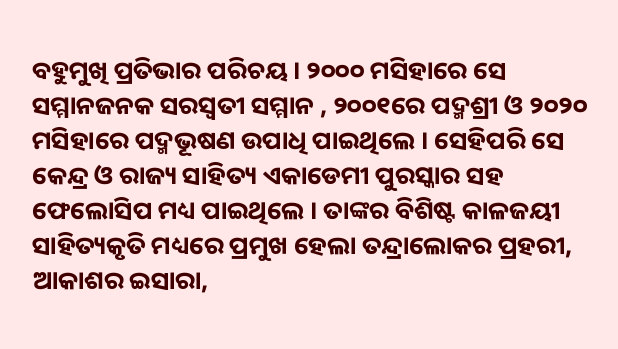ବହୁମୁଖି ପ୍ରତିଭାର ପରିଚୟ । ୨୦୦୦ ମସିହାରେ ସେ ସମ୍ମାନଜନକ ସରସ୍ବତୀ ସମ୍ମାନ , ୨୦୦୧ରେ ପଦ୍ମଶ୍ରୀ ଓ ୨୦୨୦ ମସିହାରେ ପଦ୍ମଭୂଷଣ ଉପାଧି ପାଇଥିଲେ । ସେହିପରି ସେ କେନ୍ଦ୍ର ଓ ରାଜ୍ୟ ସାହିତ୍ୟ ଏକାଡେମୀ ପୁରସ୍କାର ସହ ଫେଲୋସିପ ମଧ୍ୟ ପାଇଥିଲେ । ତାଙ୍କର ବିଶିଷ୍ଟ କାଳଜୟୀ ସାହିତ୍ୟକୃତି ମଧ୍ୟରେ ପ୍ରମୁଖ ହେଲା ତନ୍ଦ୍ରାଲୋକର ପ୍ରହରୀ, ଆକାଶର ଇସାରା,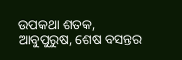ଉପକଥା ଶତକ, ଆବୁପୁରୁଷ, ଶେଷ ବସନ୍ତର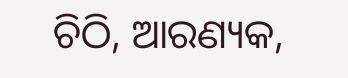ଚିଠି, ଆରଣ୍ୟକ,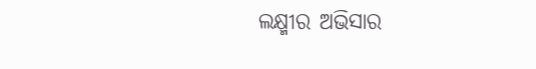ଲକ୍ଷ୍ମୀର ଅଭିସାର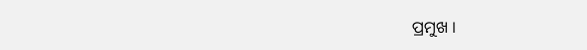ପ୍ରମୁଖ ।